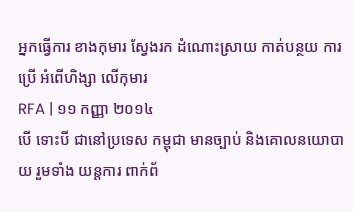អ្នកធ្វើការ ខាងកុមារ ស្វែងរក ដំណោះស្រាយ កាត់បន្ថយ ការប្រើ អំពើហិង្សា លើកុមារ
RFA | ១១ កញ្ញា ២០១៤
បើ ទោះបី ជានៅប្រទេស កម្ពុជា មានច្បាប់ និងគោលនយោបាយ រួមទាំង យន្តការ ពាក់ព័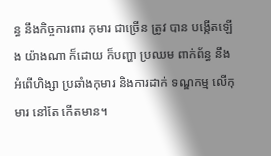ន្ធ នឹងកិច្ចការពារ កុមារ ជាច្រើន ត្រូវ បាន បង្កើតឡើង យ៉ាងណា ក៏ដោយ ក៏បញ្ហា ប្រឈម ពាក់ព័ន្ធ នឹងអំពើហិង្សា ប្រឆាំងកុមារ និងការដាក់ ទណ្ឌកម្ម លើកុមារ នៅតែ កើតមាន។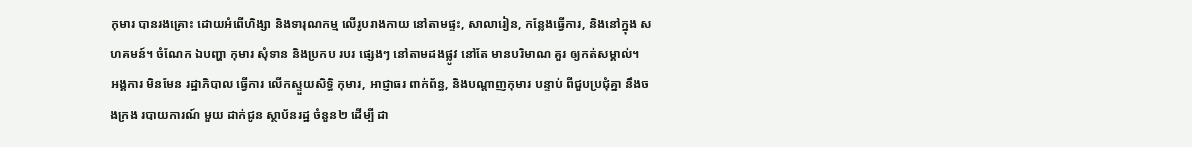កុមារ បានរងគ្រោះ ដោយអំពើហិង្សា និងទារុណកម្ម លើរូបរាងកាយ នៅតាមផ្ទះ, សាលារៀន, កន្លែងធ្វើការ, និងនៅក្នុង សហគមន៍។ ចំណែក ឯបញ្ហា កុមារ សុំទាន និងប្រកប របរ ផ្សេងៗ នៅតាមដងផ្លូវ នៅតែ មានបរិមាណ គួរ ឲ្យកត់សម្គាល់។
អង្គការ មិនមែន រដ្ឋាភិបាល ធ្វើការ លើកស្ទួយសិទ្ធិ កុមារ, អាជ្ញាធរ ពាក់ព័ន្ធ, និងបណ្ដាញកុមារ បន្ទាប់ ពីជួបប្រជុំគ្នា នឹងចងក្រង របាយការណ៍ មួយ ដាក់ជូន ស្ថាប័នរដ្ឋ ចំនួន២ ដើម្បី ដា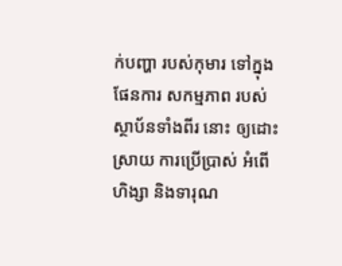ក់បញ្ហា របស់កុមារ ទៅក្នុង ផែនការ សកម្មភាព របស់ ស្ថាប័នទាំងពីរ នោះ ឲ្យដោះស្រាយ ការប្រើប្រាស់ អំពើហិង្សា និងទារុណ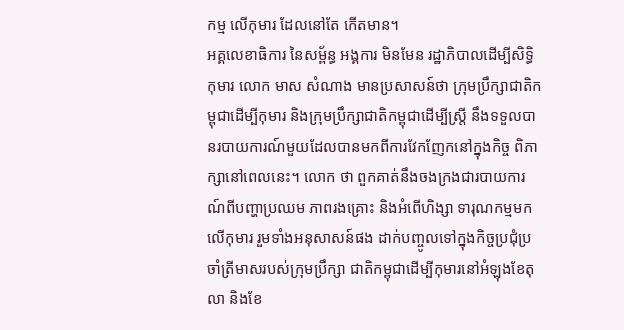កម្ម លើកុមារ ដែលនៅតែ កើតមាន។
អគ្គលេខាធិការ នៃសម្ព័ន្ធ អង្គការ មិនមែន រដ្ឋាភិបាលដើម្បីសិទ្ធិ កុមារ លោក មាស សំណាង មានប្រសាសន៍ថា ក្រុមប្រឹក្សាជាតិកម្ពុជាដើម្បីកុមារ និងក្រុមប្រឹក្សាជាតិកម្ពុជាដើម្បីស្ត្រី នឹងទទួលបានរបាយការណ៍មួយដែលបានមកពីការវែកញែកនៅក្នុងកិច្ច ពិភាក្សានៅពេលនេះ។ លោក ថា ពួកគាត់នឹងចងក្រងជារបាយការណ៍ពីបញ្ហាប្រឈម ភាពរងគ្រោះ និងអំពើហិង្សា ទារុណកម្មមកលើកុមារ រួមទាំងអនុសាសន៍ផង ដាក់បញ្ចូលទៅក្នុងកិច្ចប្រជុំប្រចាំត្រីមាសរបស់ក្រុមប្រឹក្សា ជាតិកម្ពុជាដើម្បីកុមារនៅអំឡុងខែតុលា និងខែ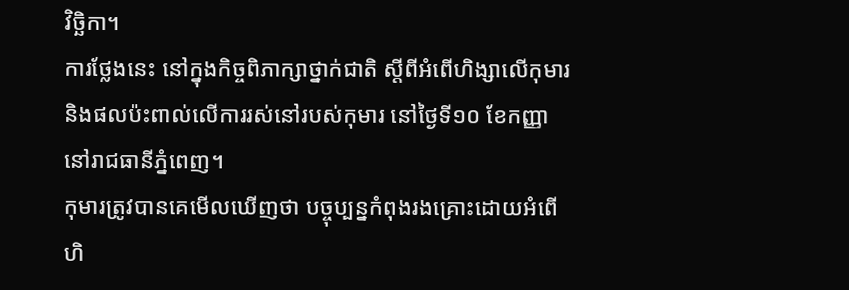វិច្ឆិកា។
ការថ្លែងនេះ នៅក្នុងកិច្ចពិភាក្សាថ្នាក់ជាតិ ស្ដីពីអំពើហិង្សាលើកុមារ និងផលប៉ះពាល់លើការរស់នៅរបស់កុមារ នៅថ្ងៃទី១០ ខែកញ្ញា នៅរាជធានីភ្នំពេញ។
កុមារត្រូវបានគេមើលឃើញថា បច្ចុប្បន្នកំពុងរងគ្រោះដោយអំពើហិ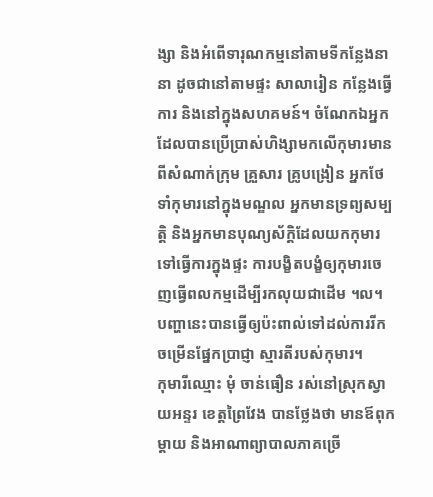ង្សា និងអំពើទារុណកម្មនៅតាមទីកន្លែងនានា ដូចជានៅតាមផ្ទះ សាលារៀន កន្លែងធ្វើការ និងនៅក្នុងសហគមន៍។ ចំណែកឯអ្នកដែលបានប្រើប្រាស់ហិង្សាមកលើកុមារមានពីសំណាក់ក្រុម គ្រួសារ គ្រូបង្រៀន អ្នកថែទាំកុមារនៅក្នុងមណ្ឌល អ្នកមានទ្រព្យសម្បត្តិ និងអ្នកមានបុណ្យស័ក្ដិដែលយកកុមារទៅធ្វើការក្នុងផ្ទះ ការបង្ខិតបង្ខំឲ្យកុមារចេញធ្វើពលកម្មដើម្បីរកលុយជាដើម ។ល។ បញ្ហានេះបានធ្វើឲ្យប៉ះពាល់ទៅដល់ការរីកចម្រើនផ្នែកប្រាជ្ញា ស្មារតីរបស់កុមារ។
កុមារីឈ្មោះ មុំ ចាន់ធឿន រស់នៅស្រុកស្វាយអន្ទរ ខេត្តព្រៃវែង បានថ្លែងថា មានឪពុកម្ដាយ និងអាណាព្យាបាលភាគច្រើ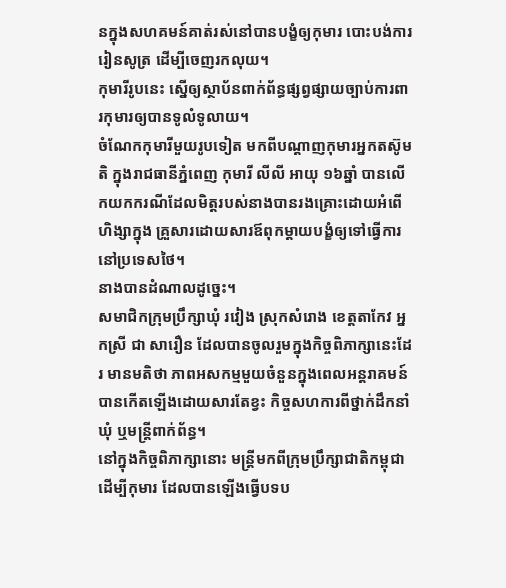នក្នុងសហគមន៍គាត់រស់នៅបានបង្ខំឲ្យកុមារ បោះបង់ការរៀនសូត្រ ដើម្បីចេញរកលុយ។
កុមារីរូបនេះ ស្នើឲ្យស្ថាប័នពាក់ព័ន្ធផ្សព្វផ្សាយច្បាប់ការពារកុមារឲ្យបានទូលំទូលាយ។
ចំណែកកុមារីមួយរូបទៀត មកពីបណ្ដាញកុមារអ្នកតស៊ូមតិ ក្នុងរាជធានីភ្នំពេញ កុមារី លីលី អាយុ ១៦ឆ្នាំ បានលើកយកករណីដែលមិត្តរបស់នាងបានរងគ្រោះដោយអំពើហិង្សាក្នុង គ្រួសារដោយសារឪពុកម្ដាយបង្ខំឲ្យទៅធ្វើការនៅប្រទេសថៃ។
នាងបានដំណាលដូច្នេះ។
សមាជិកក្រុមប្រឹក្សាឃុំ រវៀង ស្រុកសំរោង ខេត្តតាកែវ អ្នកស្រី ជា សារឿន ដែលបានចូលរួមក្នុងកិច្ចពិភាក្សានេះដែរ មានមតិថា ភាពអសកម្មមួយចំនួនក្នុងពេលអន្តរាគមន៍បានកើតឡើងដោយសារតែខ្វះ កិច្ចសហការពីថ្នាក់ដឹកនាំឃុំ ឬមន្ត្រីពាក់ព័ន្ធ។
នៅក្នុងកិច្ចពិភាក្សានោះ មន្ត្រីមកពីក្រុមប្រឹក្សាជាតិកម្ពុជាដើម្បីកុមារ ដែលបានឡើងធ្វើបទប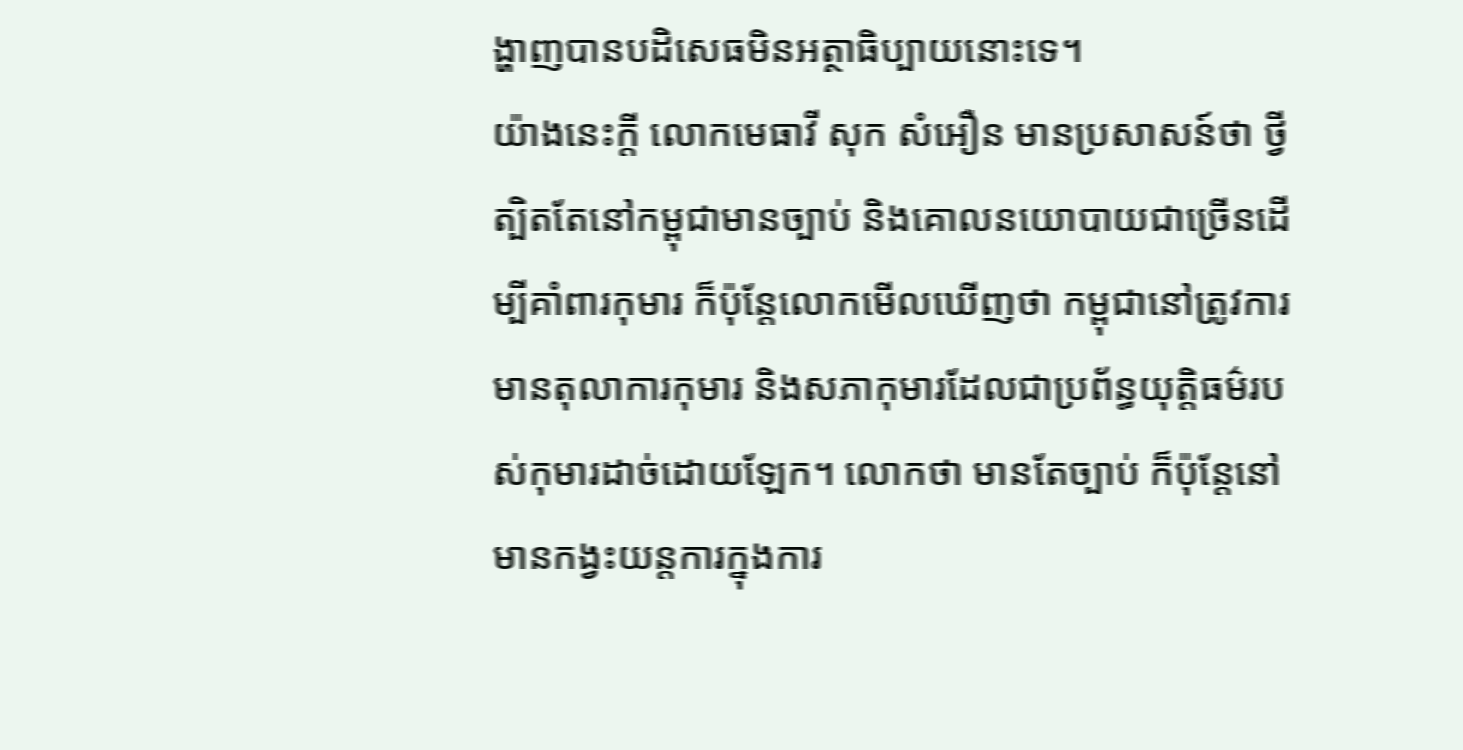ង្ហាញបានបដិសេធមិនអត្ថាធិប្បាយនោះទេ។
យ៉ាងនេះក្ដី លោកមេធាវី សុក សំអឿន មានប្រសាសន៍ថា ថ្វីត្បិតតែនៅកម្ពុជាមានច្បាប់ និងគោលនយោបាយជាច្រើនដើម្បីគាំពារកុមារ ក៏ប៉ុន្តែលោកមើលឃើញថា កម្ពុជានៅត្រូវការមានតុលាការកុមារ និងសភាកុមារដែលជាប្រព័ន្ធយុត្តិធម៌របស់កុមារដាច់ដោយឡែក។ លោកថា មានតែច្បាប់ ក៏ប៉ុន្តែនៅមានកង្វះយន្តការក្នុងការ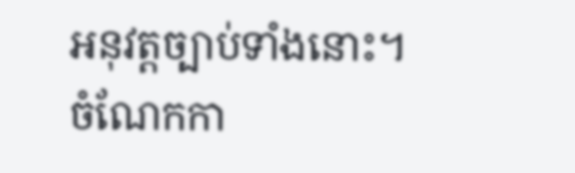អនុវត្តច្បាប់ទាំងនោះ។ ចំណែកកា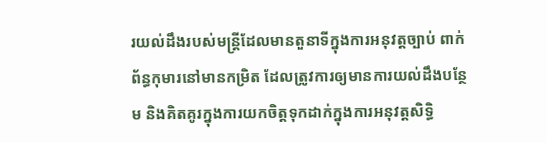រយល់ដឹងរបស់មន្ត្រីដែលមានតួនាទីក្នុងការអនុវត្តច្បាប់ ពាក់ព័ន្ធកុមារនៅមានកម្រិត ដែលត្រូវការឲ្យមានការយល់ដឹងបន្ថែម និងគិតគូរក្នុងការយកចិត្តទុកដាក់ក្នុងការអនុវត្តសិទ្ធិ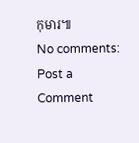កុមារ៕
No comments:
Post a Comment